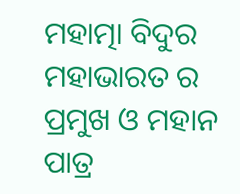ମହାତ୍ମା ବିଦୁର ମହାଭାରତ ର ପ୍ରମୁଖ ଓ ମହାନ ପାତ୍ର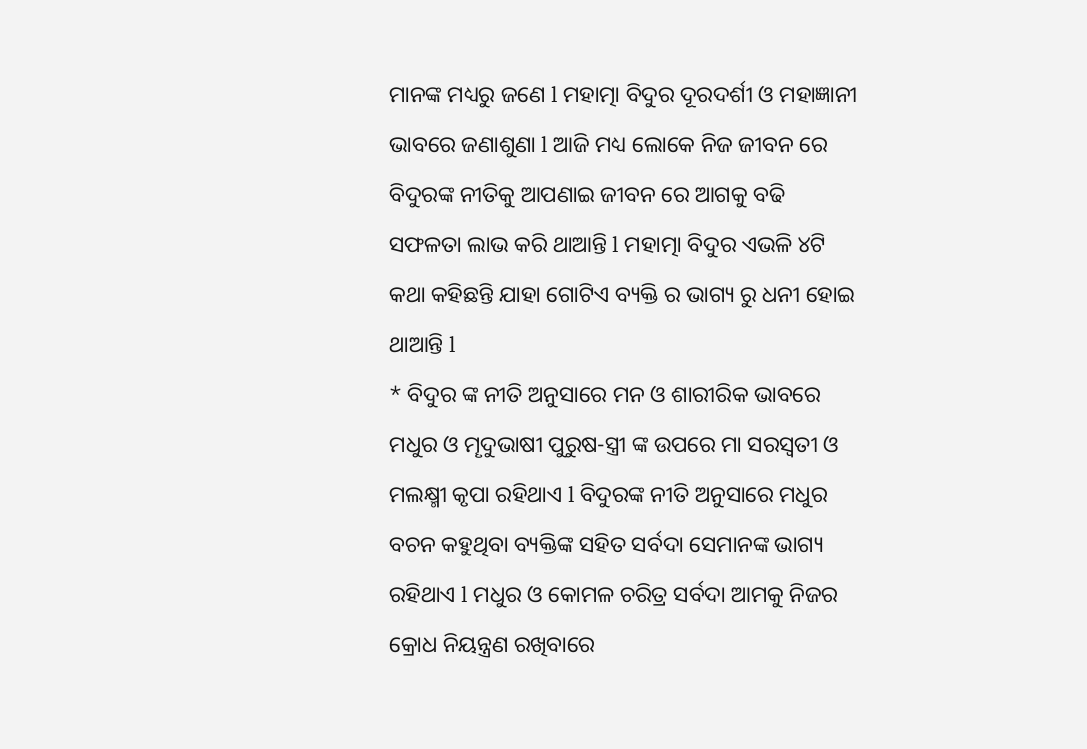ମାନଙ୍କ ମଧ୍ୟରୁ ଜଣେ l ମହାତ୍ମା ବିଦୁର ଦୂରଦର୍ଶୀ ଓ ମହାଜ୍ଞାନୀ ଭାବରେ ଜଣାଶୁଣା l ଆଜି ମଧ୍ୟ ଲୋକେ ନିଜ ଜୀବନ ରେ ବିଦୁରଙ୍କ ନୀତିକୁ ଆପଣାଇ ଜୀବନ ରେ ଆଗକୁ ବଢି ସଫଳତା ଲାଭ କରି ଥାଆନ୍ତି l ମହାତ୍ମା ବିଦୁର ଏଭଳି ୪ଟି କଥା କହିଛନ୍ତି ଯାହା ଗୋଟିଏ ବ୍ୟକ୍ତି ର ଭାଗ୍ୟ ରୁ ଧନୀ ହୋଇ ଥାଆନ୍ତି l
* ବିଦୁର ଙ୍କ ନୀତି ଅନୁସାରେ ମନ ଓ ଶାରୀରିକ ଭାବରେ ମଧୁର ଓ ମୄଦୁଭାଷୀ ପୁରୁଷ-ସ୍ତ୍ରୀ ଙ୍କ ଉପରେ ମା ସରସ୍ବତୀ ଓ ମଲକ୍ଷ୍ମୀ କୃପା ରହିଥାଏ l ବିଦୁରଙ୍କ ନୀତି ଅନୁସାରେ ମଧୁର ବଚନ କହୁଥିବା ବ୍ୟକ୍ତିଙ୍କ ସହିତ ସର୍ବଦା ସେମାନଙ୍କ ଭାଗ୍ୟ ରହିଥାଏ l ମଧୁର ଓ କୋମଳ ଚରିତ୍ର ସର୍ବଦା ଆମକୁ ନିଜର କ୍ରୋଧ ନିୟନ୍ତ୍ରଣ ରଖିବାରେ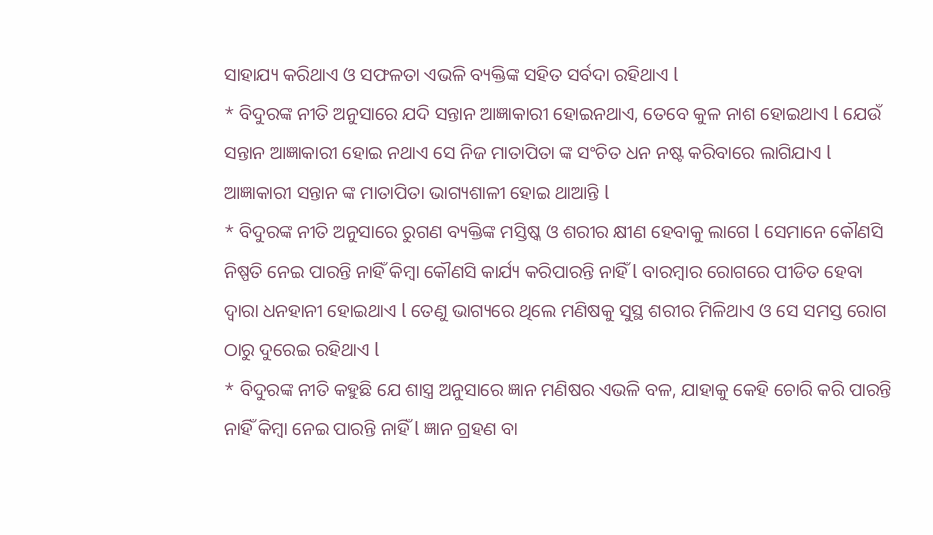ସାହାଯ୍ୟ କରିଥାଏ ଓ ସଫଳତା ଏଭଳି ବ୍ୟକ୍ତିଙ୍କ ସହିତ ସର୍ବଦା ରହିଥାଏ l
* ବିଦୁରଙ୍କ ନୀତି ଅନୁସାରେ ଯଦି ସନ୍ତାନ ଆଜ୍ଞାକାରୀ ହୋଇନଥାଏ, ତେବେ କୁଳ ନାଶ ହୋଇଥାଏ l ଯେଉଁ ସନ୍ତାନ ଆଜ୍ଞାକାରୀ ହୋଇ ନଥାଏ ସେ ନିଜ ମାତାପିତା ଙ୍କ ସଂଚିତ ଧନ ନଷ୍ଟ କରିବାରେ ଲାଗିଯାଏ l ଆଜ୍ଞାକାରୀ ସନ୍ତାନ ଙ୍କ ମାତାପିତା ଭାଗ୍ୟଶାଳୀ ହୋଇ ଥାଆନ୍ତି l
* ବିଦୁରଙ୍କ ନୀତି ଅନୁସାରେ ରୁଗଣ ବ୍ୟକ୍ତିଙ୍କ ମସ୍ତିଷ୍କ ଓ ଶରୀର କ୍ଷୀଣ ହେବାକୁ ଲାଗେ l ସେମାନେ କୌଣସି ନିଷ୍ପତି ନେଇ ପାରନ୍ତି ନାହିଁ କିମ୍ବା କୌଣସି କାର୍ଯ୍ୟ କରିପାରନ୍ତି ନାହିଁ l ବାରମ୍ବାର ରୋଗରେ ପୀଡିତ ହେବା ଦ୍ୱାରା ଧନହାନୀ ହୋଇଥାଏ l ତେଣୁ ଭାଗ୍ୟରେ ଥିଲେ ମଣିଷକୁ ସୁସ୍ଥ ଶରୀର ମିଳିଥାଏ ଓ ସେ ସମସ୍ତ ରୋଗ ଠାରୁ ଦୁରେଇ ରହିଥାଏ l
* ବିଦୁରଙ୍କ ନୀତି କହୁଛି ଯେ ଶାସ୍ତ୍ର ଅନୁସାରେ ଜ୍ଞାନ ମଣିଷର ଏଭଳି ବଳ, ଯାହାକୁ କେହି ଚୋରି କରି ପାରନ୍ତି ନାହିଁ କିମ୍ବା ନେଇ ପାରନ୍ତି ନାହିଁ l ଜ୍ଞାନ ଗ୍ରହଣ ବା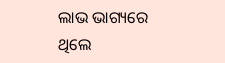ଲାଭ ଭାଗ୍ୟରେ ଥିଲେ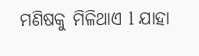ମଣିଷକୁ ମିଳିଥାଏ l ଯାହା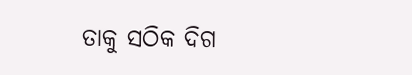ତାକୁ ସଠିକ ଦିଗ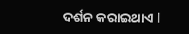ଦର୍ଶନ କରାଇଥାଏ l